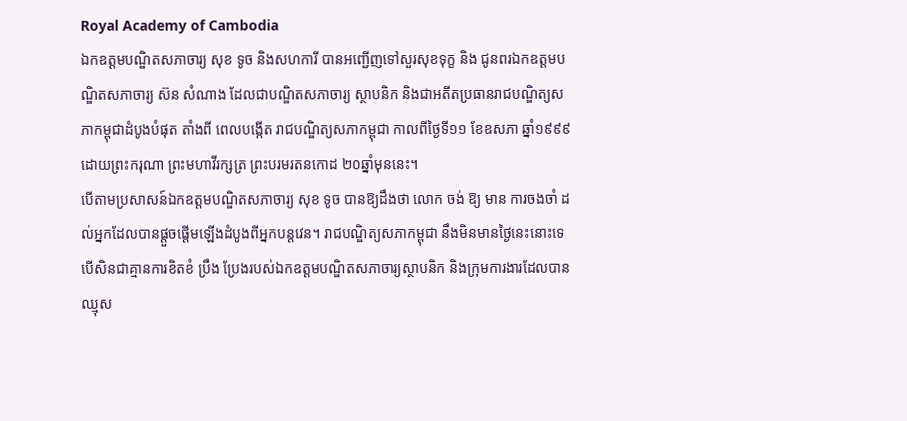Royal Academy of Cambodia
ឯកឧត្តមបណ្ឌិតសភាចារ្យ សុខ ទូច និងសហការី បានអញ្ជើញទៅសួរសុខទុក្ខ និង ជូនពរឯកឧត្តមបណ្ឌិតសភាចារ្យ ស៊ន សំណាង ដែលជាបណ្ឌិតសភាចារ្យ ស្ថាបនិក និងជាអតីតប្រធានរាជបណ្ឌិត្យសភាកម្ពុជាដំបូងបំផុត តាំងពី ពេលបង្កើត រាជបណ្ឌិត្យសភាកម្ពុជា កាលពីថ្ងៃទី១១ ខែឧសភា ឆ្នាំ១៩៩៩ ដោយព្រះករុណា ព្រះមហាវីរក្សត្រ ព្រះបរមរតនកោដ ២០ឆ្នាំមុននេះ។
បើតាមប្រសាសន៍ឯកឧត្តមបណ្ឌិតសភាចារ្យ សុខ ទូច បានឱ្យដឹងថា លោក ចង់ ឱ្យ មាន ការចងចាំ ដល់អ្នកដែលបានផ្តួចផ្តើមឡើងដំបូងពីអ្នកបន្តវេន។ រាជបណ្ឌិត្យសភាកម្ពុជា នឹងមិនមានថ្ងៃនេះនោះទេ បើសិនជាគ្មានការខិតខំ ប្រឹង ប្រែងរបស់ឯកឧត្តមបណ្ឌិតសភាចារ្យស្ថាបនិក និងក្រុមការងារដែលបាន ឈ្មុស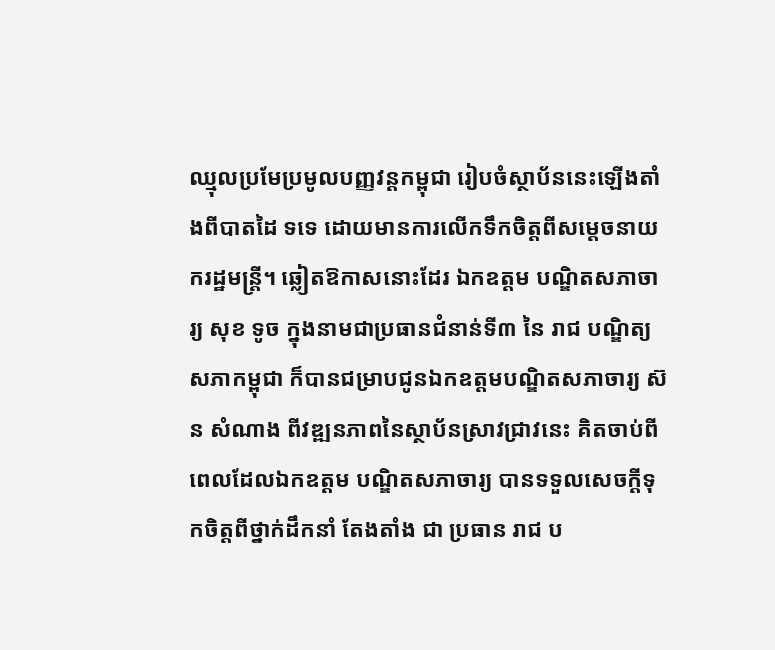ឈ្មុលប្រមែប្រមូលបញ្ញវន្តកម្ពុជា រៀបចំស្ថាប័ននេះឡើងតាំងពីបាតដៃ ទទេ ដោយមានការលើកទឹកចិត្តពីសម្តេចនាយករដ្ឋមន្ត្រី។ ឆ្លៀតឱកាសនោះដែរ ឯកឧត្តម បណ្ឌិតសភាចារ្យ សុខ ទូច ក្នុងនាមជាប្រធានជំនាន់ទី៣ នៃ រាជ បណ្ឌិត្យ សភាកម្ពុជា ក៏បានជម្រាបជូនឯកឧត្តមបណ្ឌិតសភាចារ្យ ស៊ន សំណាង ពីវឌ្ឍនភាពនៃស្ថាប័នស្រាវជ្រាវនេះ គិតចាប់ពីពេលដែលឯកឧត្តម បណ្ឌិតសភាចារ្យ បានទទួលសេចក្តីទុកចិត្តពីថ្នាក់ដឹកនាំ តែងតាំង ជា ប្រធាន រាជ ប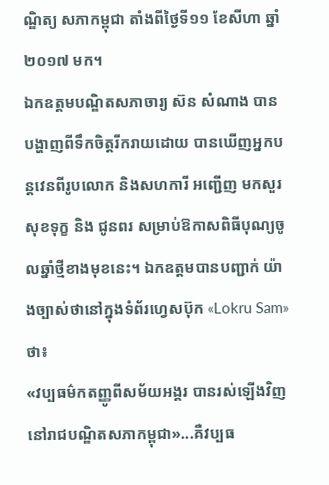ណ្ឌិត្យ សភាកម្ពុជា តាំងពីថ្ងៃទី១១ ខែសីហា ឆ្នាំ២០១៧ មក។
ឯកឧត្តមបណ្ឌិតសភាចារ្យ ស៊ន សំណាង បានបង្ហាញពីទឹកចិត្តរីករាយដោយ បានឃើញអ្នកបន្តវេនពីរូបលោក និងសហការី អញ្ជើញ មកសួរសុខទុក្ខ និង ជូនពរ សម្រាប់ឱកាសពិធីបុណ្យចូលឆ្នាំថ្មីខាងមុខនេះ។ ឯកឧត្តមបានបញ្ជាក់ យ៉ាងច្បាស់ថានៅក្នុងទំព័រហ្វេសប៊ុក «Lokru Sam» ថា៖
«វប្បធម៌កតញ្ញូពីសម័យអង្គរ បានរស់ឡើងវិញនៅរាជបណ្ឌិតសភាកម្ពុជា»...គឺវប្បធ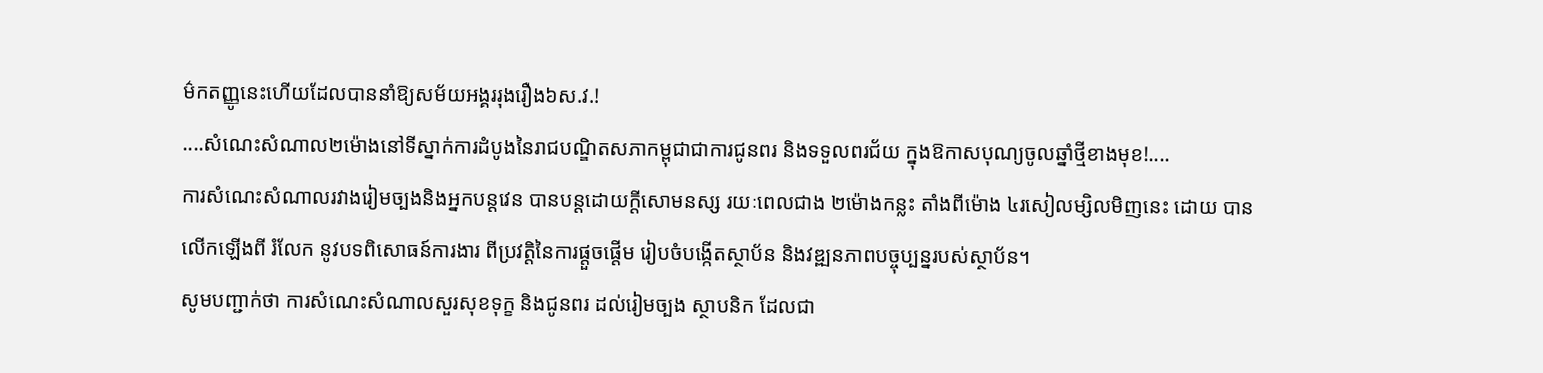ម៌កតញ្ញូនេះហើយដែលបាននាំឱ្យសម័យអង្គររុងរឿង៦ស.វ.!
....សំណេះសំណាល២ម៉ោងនៅទីស្នាក់ការដំបូងនៃរាជបណ្ឌិតសភាកម្ពុជាជាការជូនពរ និងទទួលពរជ័យ ក្នុងឱកាសបុណ្យចូលឆ្នាំថ្មីខាងមុខ!....
ការសំណេះសំណាលរវាងរៀមច្បងនិងអ្នកបន្តវេន បានបន្តដោយក្តីសោមនស្ស រយៈពេលជាង ២ម៉ោងកន្លះ តាំងពីម៉ោង ៤រសៀលម្សិលមិញនេះ ដោយ បានលើកឡើងពី រំលែក នូវបទពិសោធន៍ការងារ ពីប្រវត្តិនៃការផ្តួចផ្តើម រៀបចំបង្កើតស្ថាប័ន និងវឌ្ឍនភាពបច្ចុប្បន្នរបស់ស្ថាប័ន។
សូមបញ្ជាក់ថា ការសំណេះសំណាលសួរសុខទុក្ខ និងជូនពរ ដល់រៀមច្បង ស្ថាបនិក ដែលជា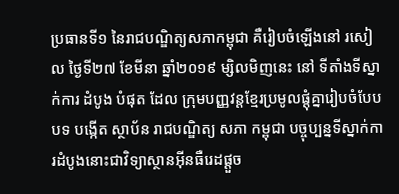ប្រធានទី១ នៃរាជបណ្ឌិត្យសភាកម្ពុជា គឺរៀបចំឡើងនៅ រសៀល ថ្ងៃទី២៧ ខែមីនា ឆ្នាំ២០១៩ ម្សិលមិញនេះ នៅ ទីតាំងទីស្នាក់ការ ដំបូង បំផុត ដែល ក្រុមបញ្ញវន្តខ្មែរប្រមូលផ្តុំគ្នារៀបចំបែបបទ បង្កើត ស្ថាប័ន រាជបណ្ឌិត្យ សភា កម្ពុជា បច្ចុប្បន្នទីស្នាក់ការដំបូងនោះជាវិទ្យាស្ថានអ៊ីនធឺរេដផ្តួច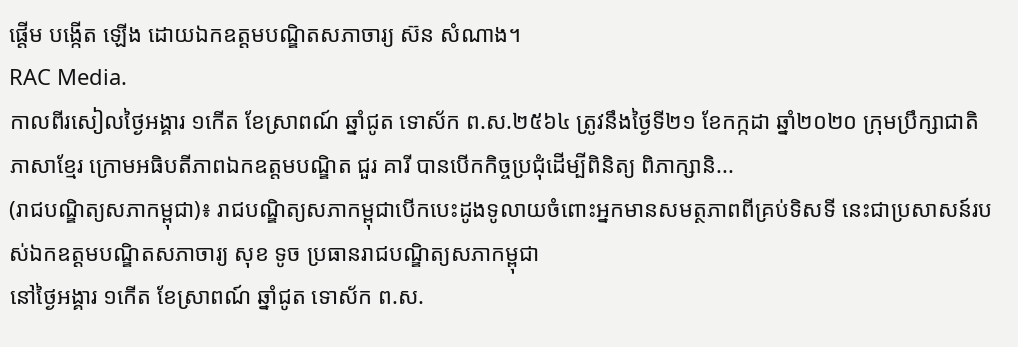ផ្តើម បង្កើត ឡើង ដោយឯកឧត្តមបណ្ឌិតសភាចារ្យ ស៊ន សំណាង។
RAC Media.
កាលពីរសៀលថ្ងៃអង្គារ ១កើត ខែស្រាពណ៍ ឆ្នាំជូត ទោស័ក ព.ស.២៥៦៤ ត្រូវនឹងថ្ងៃទី២១ ខែកក្កដា ឆ្នាំ២០២០ ក្រុមប្រឹក្សាជាតិភាសាខ្មែរ ក្រោមអធិបតីភាពឯកឧត្តមបណ្ឌិត ជួរ គារី បានបើកកិច្ចប្រជុំដើម្បីពិនិត្យ ពិភាក្សានិ...
(រាជបណ្ឌិត្យសភាកម្ពុជា)៖ រាជបណ្ឌិត្យសភាកម្ពុជាបើកបេះដូងទូលាយចំពោះអ្នកមានសមត្ថភាពពីគ្រប់ទិសទី នេះជាប្រសាសន៍របស់ឯកឧត្ដមបណ្ឌិតសភាចារ្យ សុខ ទូច ប្រធានរាជបណ្ឌិត្យសភាកម្ពុជា
នៅថ្ងៃអង្គារ ១កើត ខែស្រាពណ៍ ឆ្នាំជូត ទោស័ក ព.ស.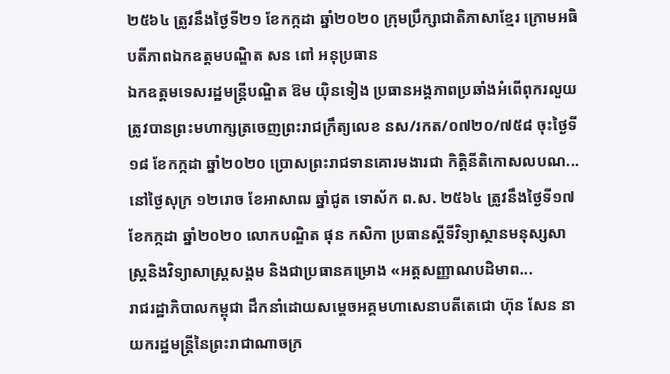២៥៦៤ ត្រូវនឹងថ្ងៃទី២១ ខែកក្កដា ឆ្នាំ២០២០ ក្រុមប្រឹក្សាជាតិភាសាខ្មែរ ក្រោមអធិបតីភាពឯកឧត្តមបណ្ឌិត សន ពៅ អនុប្រធាន
ឯកឧត្តមទេសរដ្ឋមន្រ្តីបណ្ឌិត ឱម យ៉ិនទៀង ប្រធានអង្គភាពប្រឆាំងអំពើពុករលួយត្រូវបានព្រះមហាក្សត្រចេញព្រះរាជក្រឹត្យលេខ នស/រកត/០៧២០/៧៥៨ ចុះថ្ងៃទី១៨ ខែកក្កដា ឆ្នាំ២០២០ ប្រោសព្រះរាជទានគោរមងារជា កិត្តិនីតិកោសលបណ...
នៅថ្ងៃសុក្រ ១២រោច ខែអាសាឍ ឆ្នាំជូត ទោស័ក ព.ស. ២៥៦៤ ត្រូវនឹងថ្ងៃទី១៧ ខែកក្កដា ឆ្នាំ២០២០ លោកបណ្ឌិត ផុន កសិកា ប្រធានស្ដីទីវិទ្យាស្ថានមនុស្សសាស្ត្រនិងវិទ្យាសាស្ត្រសង្គម និងជាប្រធានគម្រោង «អត្តសញ្ញាណបដិមាព...
រាជរដ្ឋាភិបាលកម្ពុជា ដឹកនាំដោយសម្ដេចអគ្គមហាសេនាបតីតេជោ ហ៊ុន សែន នាយករដ្ឋមន្ត្រីនៃព្រះរាជាណាចក្រ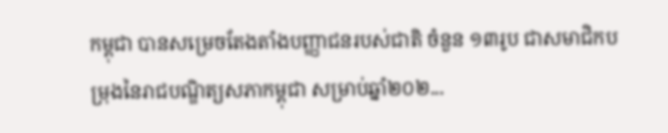កម្ពុជា បានសម្រេចតែងតាំងបញ្ញាជនរបស់ជាតិ ចំនួន ១៣រូប ជាសមាជិកបម្រុងនៃរាជបណ្ឌិត្យសភាកម្ពុជា សម្រាប់ឆ្នាំ២០២...